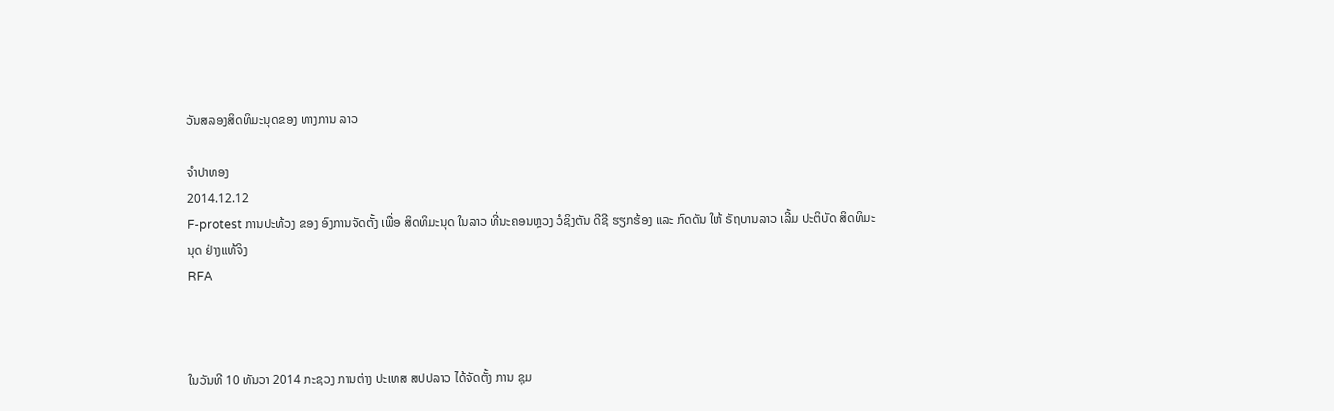ວັນສລອງສິດທິມະນຸດຂອງ ທາງການ ລາວ

ຈໍາປາທອງ
2014.12.12
F-protest ການປະທ້ວງ ຂອງ ອົງການຈັດຕັ້ງ ເພື່ອ ສິດທິມະນຸດ ໃນລາວ ທີ່ນະຄອນຫຼວງ ວໍຊິງຕັນ ດີຊີ ຮຽກຮ້ອງ ແລະ ກົດດັນ ໃຫ້ ຣັຖບານລາວ ເລີ້ມ ປະຕິບັດ ສິດທິມະນຸດ ຢ່າງແທ້ຈິງ
RFA



ໃນວັນທີ 10 ທັນວາ 2014 ກະຊວງ ການຕ່າງ ປະເທສ ສປປລາວ ໄດ້ຈັດຕັ້ງ ການ ຊຸມ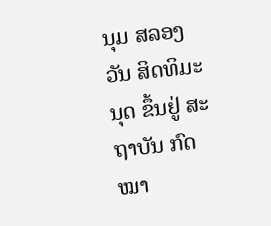ນຸມ ສລອງ ວັນ ສິດທິມະນຸດ ຂຶ້ນຢູ່ ສະຖາບັນ ກົດໝາ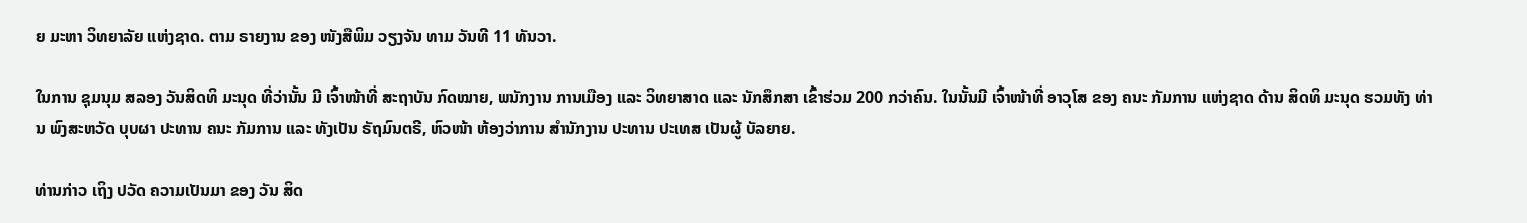ຍ ມະຫາ ວິທຍາລັຍ ແຫ່ງຊາດ. ຕາມ ຣາຍງານ ຂອງ ໜັງສືພິມ ວຽງຈັນ ທາມ ວັນທີ 11 ທັນວາ.

ໃນການ ຊຸມນຸມ ສລອງ ວັນສິດທິ ມະນຸດ ທີ່ວ່ານັ້ນ ມີ ເຈົ້າໜ້າທີ່ ສະຖາບັນ ກົດໝາຍ, ພນັກງານ ການເມືອງ ແລະ ວິທຍາສາດ ແລະ ນັກສຶກສາ ເຂົ້າຮ່ວມ 200 ກວ່າຄົນ. ໃນນັ້ນມີ ເຈົ້າໜ້າທີ່ ອາວຸໂສ ຂອງ ຄນະ ກັມການ ແຫ່ງຊາດ ດ້ານ ສິດທິ ມະນຸດ ຮວມທັງ ທ່ານ ພົງສະຫວັດ ບຸບຜາ ປະທານ ຄນະ ກັມການ ແລະ ທັງເປັນ ຣັຖມົນຕຣີ, ຫົວໜ້າ ຫ້ອງວ່າການ ສໍານັກງານ ປະທານ ປະເທສ ເປັນຜູ້ ບັລຍາຍ.

ທ່ານກ່າວ ເຖິງ ປວັດ ຄວາມເປັນມາ ຂອງ ວັນ ສິດ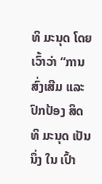ທິ ມະນຸດ ໂດຍເວົ້າວ່າ “ການສົ່ງເສີມ ແລະ ປົກປ້ອງ ສິດທິ ມະນຸດ ເປັນນຶ່ງ ໃນ ເປົ້າ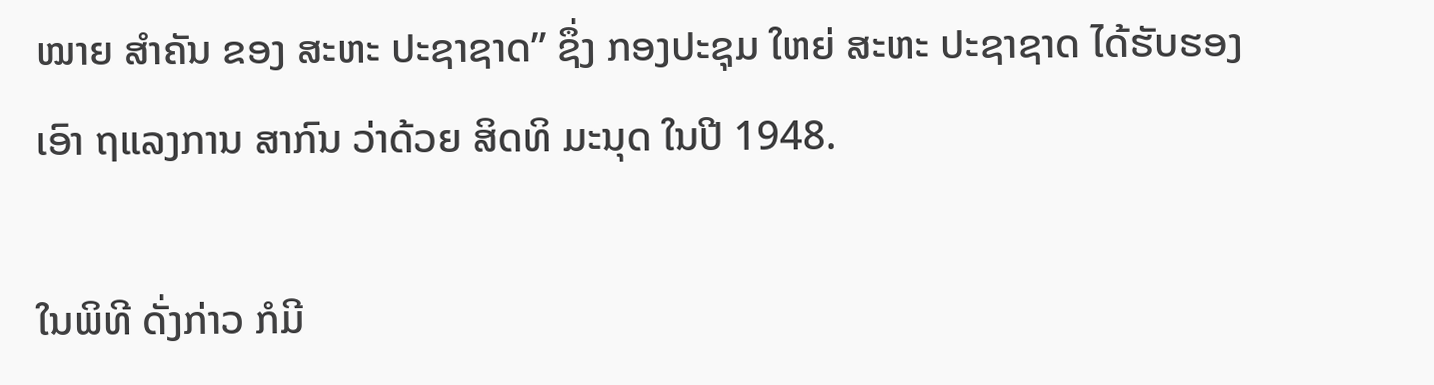ໝາຍ ສໍາຄັນ ຂອງ ສະຫະ ປະຊາຊາດ” ຊຶ່ງ ກອງປະຊຸມ ໃຫຍ່ ສະຫະ ປະຊາຊາດ ໄດ້ຮັບຮອງ ເອົາ ຖແລງການ ສາກົນ ວ່າດ້ວຍ ສິດທິ ມະນຸດ ໃນປີ 1948.

ໃນພິທີ ດັ່ງກ່າວ ກໍມີ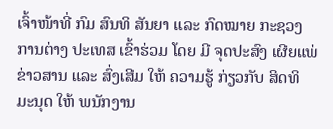ເຈົ້າໜ້າທີ່ ກົມ ສົນທິ ສັນຍາ ແລະ ກົດໝາຍ ກະຊວງ ການຕ່າງ ປະເທສ ເຂົ້າຮ່ວມ ໂດຍ ມີ ຈຸດປະສົງ ເຜີຍແພ່ ຂ່າວສານ ແລະ ສົ່ງເສີມ ໃຫ້ ຄວາມຮູ້ ກ່ຽວກັບ ສິດທິ ມະນຸດ ໃຫ້ ພນັກງານ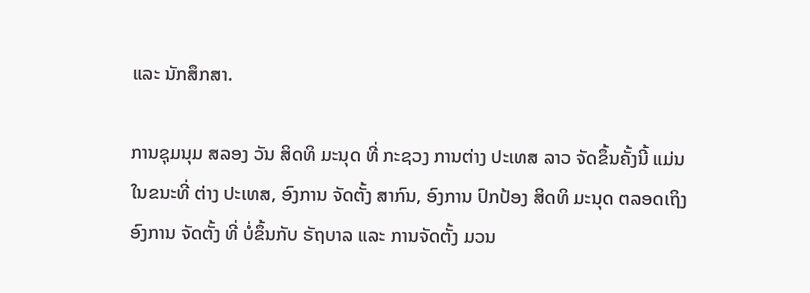ແລະ ນັກສຶກສາ.

ການຊຸມນຸມ ສລອງ ວັນ ສິດທິ ມະນຸດ ທີ່ ກະຊວງ ການຕ່າງ ປະເທສ ລາວ ຈັດຂຶ້ນຄັ້ງນີ້ ແມ່ນ ໃນຂນະທີ່ ຕ່າງ ປະເທສ, ອົງການ ຈັດຕັ້ງ ສາກົນ, ອົງການ ປົກປ້ອງ ສິດທິ ມະນຸດ ຕລອດເຖິງ ອົງການ ຈັດຕັ້ງ ທີ່ ບໍ່ຂຶ້ນກັບ ຣັຖບາລ ແລະ ການຈັດຕັ້ງ ມວນ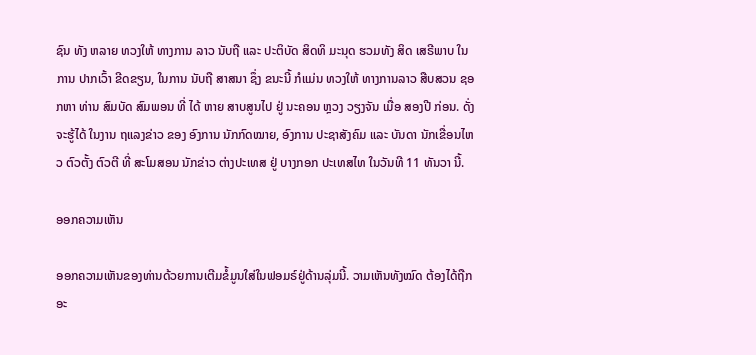ຊົນ ທັງ ຫລາຍ ທວງໃຫ້ ທາງການ ລາວ ນັບຖື ແລະ ປະຕິບັດ ສິດທິ ມະນຸດ ຮວມທັງ ສິດ ເສຣີພາບ ໃນການ ປາກເວົ້າ ຂີດຂຽນ, ໃນການ ນັບຖື ສາສນາ ຊຶ່ງ ຂນະນີ້ ກໍແມ່ນ ທວງໃຫ້ ທາງການລາວ ສືບສວນ ຊອກຫາ ທ່ານ ສົມບັດ ສົມພອນ ທີ່ ໄດ້ ຫາຍ ສາບສູນໄປ ຢູ່ ນະຄອນ ຫຼວງ ວຽງຈັນ ເມື່ອ ສອງປີ ກ່ອນ. ດັ່ງ ຈະຮູ້ໄດ້ ໃນງານ ຖແລງຂ່າວ ຂອງ ອົງການ ນັກກົດໝາຍ, ອົງການ ປະຊາສັງຄົມ ແລະ ບັນດາ ນັກເຂື່ອນໄຫວ ຕົວຕັ້ງ ຕົວຕີ ທີ່ ສະໂມສອນ ນັກຂ່າວ ຕ່າງປະເທສ ຢູ່ ບາງກອກ ປະເທສໄທ ໃນວັນທີ 11 ທັນວາ ນີ້.

ອອກຄວາມເຫັນ

ອອກຄວາມເຫັນຂອງທ່ານດ້ວຍການເຕີມຂໍ້ມູນໃສ່ໃນຟອມຣ໌ຢູ່ດ້ານລຸ່ມນີ້. ວາມເຫັນທັງໝົດ ຕ້ອງໄດ້ຖືກ ອະ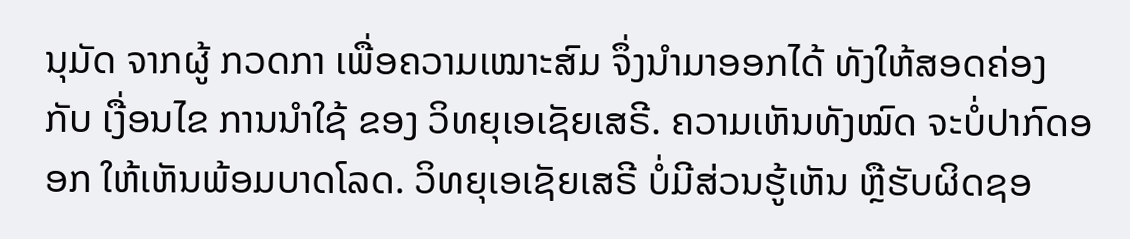ນຸມັດ ຈາກຜູ້ ກວດກາ ເພື່ອຄວາມເໝາະສົມ ຈຶ່ງນໍາມາອອກໄດ້ ທັງໃຫ້ສອດຄ່ອງ ກັບ ເງື່ອນໄຂ ການນຳໃຊ້ ຂອງ ວິທຍຸເອເຊັຍເສຣີ. ຄວາມເຫັນທັງໝົດ ຈະບໍ່ປາກົດອອກ ໃຫ້ເຫັນພ້ອມບາດໂລດ. ວິທຍຸເອເຊັຍເສຣີ ບໍ່ມີສ່ວນຮູ້ເຫັນ ຫຼືຮັບຜິດຊອ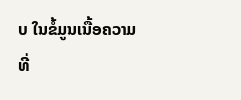ບ ໃນຂໍ້ມູນເນື້ອຄວາມ ທີ່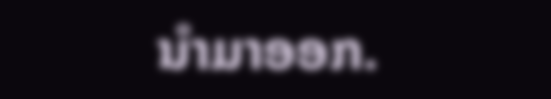ນໍາມາອອກ.